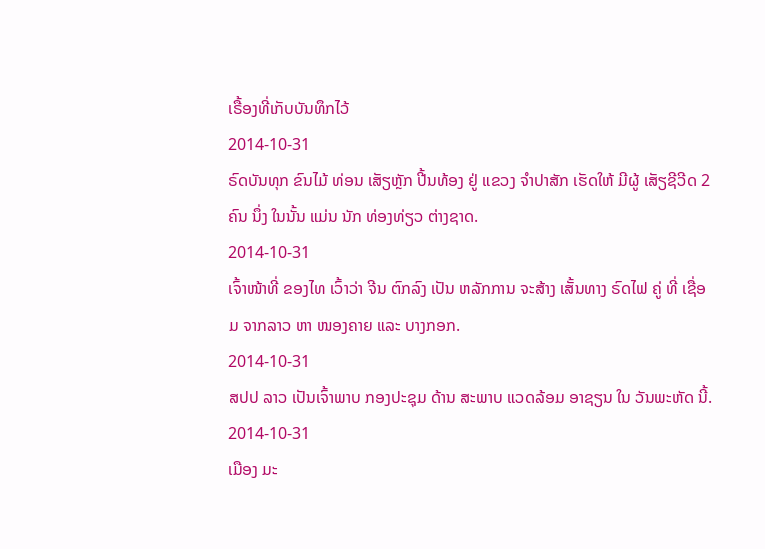ເຣື້ອງທີ່ເກັບບັນທຶກໄວ້
2014-10-31
ຣົດບັນທຸກ ຂົນໄມ້ ທ່ອນ ເສັຽຫຼັກ ປີ້ນທ້ອງ ຢູ່ ແຂວງ ຈຳປາສັກ ເຮັດໃຫ້ ມີຜູ້ ເສັຽຊີວີດ 2 ຄົນ ນຶ່ງ ໃນນັ້ນ ແມ່ນ ນັກ ທ່ອງທ່ຽວ ຕ່າງຊາດ.
2014-10-31
ເຈົ້າໜ້າທີ່ ຂອງໄທ ເວົ້າວ່າ ຈີນ ຕົກລົງ ເປັນ ຫລັກການ ຈະສ້າງ ເສັ້ນທາງ ຣົດໄຟ ຄູ່ ທີ່ ເຊື່ອມ ຈາກລາວ ຫາ ໜອງຄາຍ ແລະ ບາງກອກ.
2014-10-31
ສປປ ລາວ ເປັນເຈົ້າພາບ ກອງປະຊຸມ ດ້ານ ສະພາບ ແວດລ້ອມ ອາຊຽນ ໃນ ວັນພະຫັດ ນີ້.
2014-10-31
ເມືອງ ມະ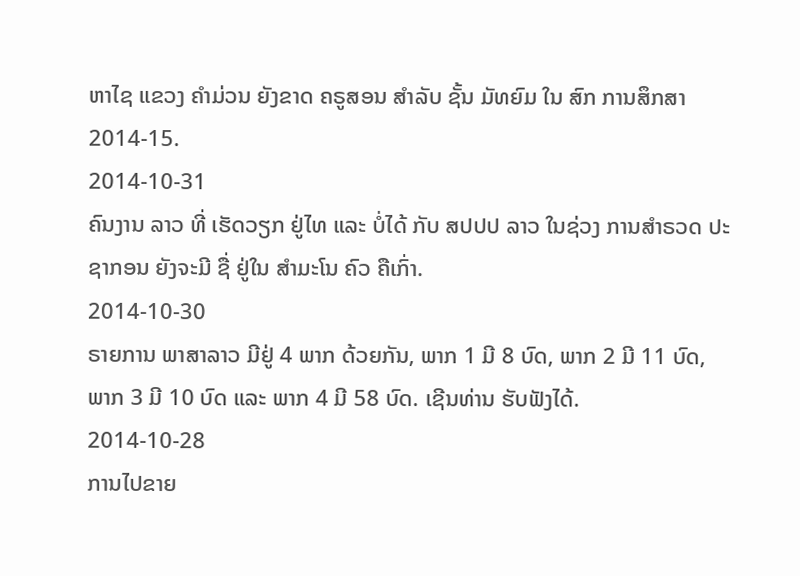ຫາໄຊ ແຂວງ ຄຳມ່ວນ ຍັງຂາດ ຄຣູສອນ ສໍາລັບ ຊັ້ນ ມັທຍົມ ໃນ ສົກ ການສຶກສາ 2014-15.
2014-10-31
ຄົນງານ ລາວ ທີ່ ເຮັດວຽກ ຢູ່ໄທ ແລະ ບໍ່ໄດ້ ກັບ ສປປປ ລາວ ໃນຊ່ວງ ການສຳຣວດ ປະຊາກອນ ຍັງຈະມີ ຊື່ ຢູ່ໃນ ສໍາມະໂນ ຄົວ ຄືເກົ່າ.
2014-10-30
ຣາຍການ ພາສາລາວ ມີຢູ່ 4 ພາກ ດ້ວຍກັນ, ພາກ 1 ມີ 8 ບົດ, ພາກ 2 ມີ 11 ບົດ, ພາກ 3 ມີ 10 ບົດ ແລະ ພາກ 4 ມີ 58 ບົດ. ເຊີນທ່ານ ຮັບຟັງໄດ້.
2014-10-28
ການໄປຂາຍ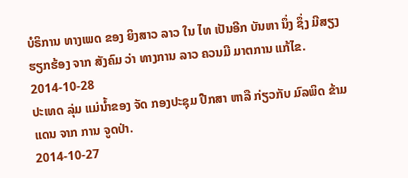ບໍຣິການ ທາງເພດ ຂອງ ຍິງສາວ ລາວ ໃນ ໄທ ເປັນອີກ ບັນຫາ ນຶ່ງ ຊຶ່ງ ມີສຽງ ຮຽກຮ້ອງ ຈາກ ສັງຄົມ ວ່າ ທາງການ ລາວ ຄວນມີ ມາຕການ ແກ້ໄຂ.
2014-10-28
ປະເທດ ລຸ່ມ ແມ່ນ້ຳຂອງ ຈັດ ກອງປະຊຸມ ປືກສາ ຫາລື ກ່ຽວກັບ ມົລພິດ ຂ້າມແດນ ຈາກ ການ ຈູດປ່າ.
2014-10-27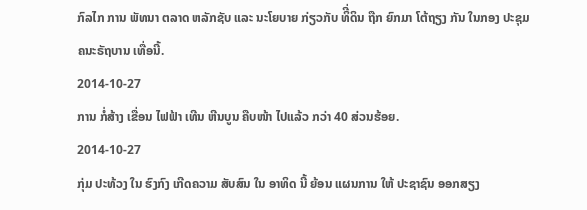ກົລໄກ ການ ພັທນາ ຕລາດ ຫລັກຊັບ ແລະ ນະໂຍບາຍ ກ່ຽວກັບ ທິີ່ດິນ ຖືກ ຍົກມາ ໂຕ້ຖຽງ ກັນ ໃນກອງ ປະຊຸມ ຄນະຣັຖບານ ເທື່ອນີ້.
2014-10-27
ການ ກໍ່ສ້າງ ເຂື່ອນ ໄຟຟ້າ ເທີນ ຫີນບູນ ຄືບໜ້າ ໄປແລ້ວ ກວ່າ 40 ສ່ວນຮ້ອຍ.
2014-10-27
ກຸ່ມ ປະທ້ວງ ໃນ ຮົງກົງ ເກີດຄວາມ ສັບສົນ ໃນ ອາທິດ ນີ້ ຍ້ອນ ແຜນການ ໃຫ້ ປະຊາຊົນ ອອກສຽງ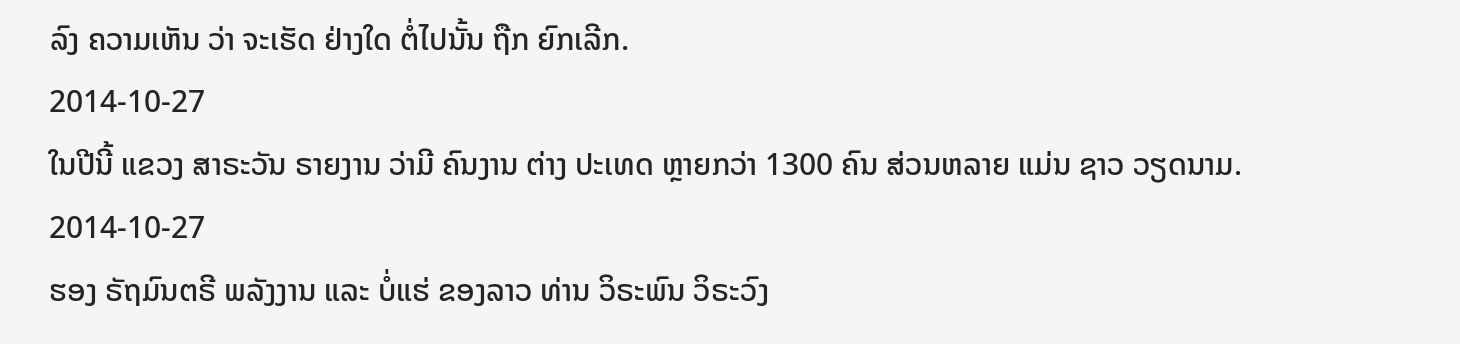ລົງ ຄວາມເຫັນ ວ່າ ຈະເຮັດ ຢ່າງໃດ ຕໍ່ໄປນັ້ນ ຖືກ ຍົກເລີກ.
2014-10-27
ໃນປີນີ້ ແຂວງ ສາຣະວັນ ຣາຍງານ ວ່າມີ ຄົນງານ ຕ່າງ ປະເທດ ຫຼາຍກວ່າ 1300 ຄົນ ສ່ວນຫລາຍ ແມ່ນ ຊາວ ວຽດນາມ.
2014-10-27
ຮອງ ຣັຖມົນຕຣີ ພລັງງານ ແລະ ບໍ່ແຮ່ ຂອງລາວ ທ່ານ ວິຣະພົນ ວິຣະວົງ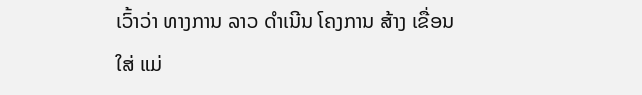ເວົ້າວ່າ ທາງການ ລາວ ດຳເນີນ ໂຄງການ ສ້າງ ເຂື່ອນ ໃສ່ ແມ່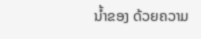ນໍ້າຂອງ ດ້ວຍຄວາມ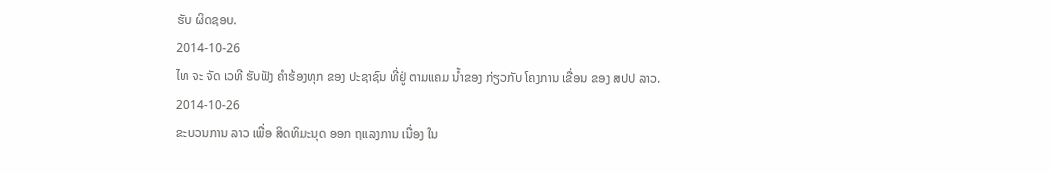ຮັບ ຜິດຊອບ.
2014-10-26
ໄທ ຈະ ຈັດ ເວທີ ຮັບຟັງ ຄຳຮ້ອງທຸກ ຂອງ ປະຊາຊົນ ທີ່ຢູ່ ຕາມແຄມ ນໍ້າຂອງ ກ່ຽວກັບ ໂຄງການ ເຂື່ອນ ຂອງ ສປປ ລາວ.
2014-10-26
ຂະບວນການ ລາວ ເພື່ອ ສິດທິມະນຸດ ອອກ ຖແລງການ ເນື່ອງ ໃນ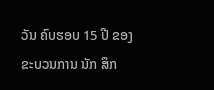ວັນ ຄົບຮອບ 15 ປີ ຂອງ ຂະບວນການ ນັກ ສຶກ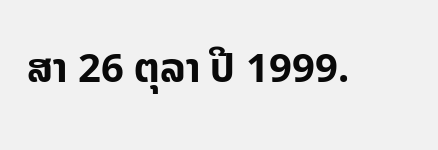ສາ 26 ຕຸລາ ປີ 1999.